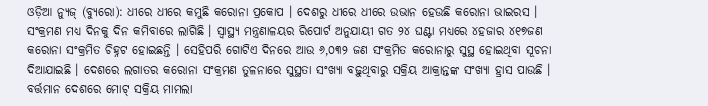ଓଡ଼ିଆ ନ୍ୟୁଜ୍ (ବ୍ୟୁରୋ): ଧୀରେ ଧୀରେ କମୁଛି କରୋନା ପ୍ରକୋପ । ଦେଶରୁ ଧୀରେ ଧୀରେ ଉଭାନ ହେଉଛି କରୋନା ଭାଇରସ । ସଂକ୍ରମଣ ମଧ୍ୟ ଦିନକୁ ଦିନ କମିବାରେ ଲାଗିଛି । ସ୍ୱାସ୍ଥ୍ୟ ମନ୍ତ୍ରଣାଳୟର ରିପୋର୍ଟ ଅନୁଯାୟୀ ଗତ ୨୪ ଘଣ୍ଟା ମଧ୍ୟରେ ୪ହଜାର ୪୧୭ଜଣ କରୋନା ସଂକ୍ରମିତ ଚିହ୍ନଟ ହୋଇଛନ୍ତି । ସେହିପରି ଗୋଟିଏ ଦିନରେ ଆଉ ୬,୦୩୨ ଜଣ ସଂକ୍ରମିତ କରୋନାରୁ ସୁସ୍ଥ ହୋଇଥିବା ସୂଚନା ଦିଆଯାଇଛି । ଦେଶରେ ଲଗାତର କରୋନା ସଂକ୍ରମଣ ତୁଳନାରେ ସୁସ୍ଥତା ସଂଖ୍ୟା ବଢ଼ୁଥିବାରୁ ସକ୍ରିୟ ଆକ୍ରାନ୍ତଙ୍କ ସଂଖ୍ୟା ହ୍ରାସ ପାଉଛି ।
ବର୍ତ୍ତମାନ ଦେଶରେ ମୋଟ୍ ସକ୍ରିୟ ମାମଲା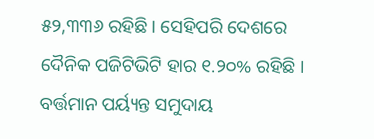୫୨,୩୩୬ ରହିଛି । ସେହିପରି ଦେଶରେ ଦୈନିକ ପଜିଟିଭିଟି ହାର ୧.୨୦% ରହିଛି । ବର୍ତ୍ତମାନ ପର୍ୟ୍ୟନ୍ତ ସମୁଦାୟ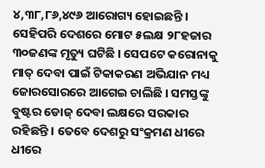୪,୩୮,୮୬,୪୯୬ ଆରୋଗ୍ୟ ହୋଇଛନ୍ତି । ସେହିପରି ଦେଶରେ ମୋଟ ୫ଲକ୍ଷ ୨୮ହଜାର ୩୦ଜଣଙ୍କ ମୃତ୍ୟୁ ଘଟିଛି । ସେପଟେ କରୋନାକୁ ମାତ୍ ଦେବା ପାଇଁ ଟିକାକରଣ ଅଭିଯାନ ମଧ୍ୟ ଜୋରସୋରରେ ଆଗେଇ ଚାଲିଛି । ସମସ୍ତଙ୍କୁ ବୁଷ୍ଟର ଡୋଜ୍ ଦେବା ଲକ୍ଷରେ ସରକାର ରହିଛନ୍ତି । ତେବେ ଦେଶରୁ ସଂକ୍ରମଣ ଧୀରେ ଧୀରେ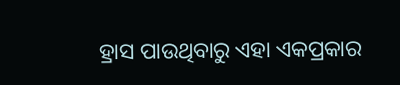ହ୍ରାସ ପାଉଥିବାରୁ ଏହା ଏକପ୍ରକାର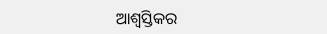ଆଶ୍ୱସ୍ତିକର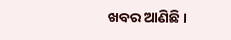ଖବର ଆଣିଛି ।